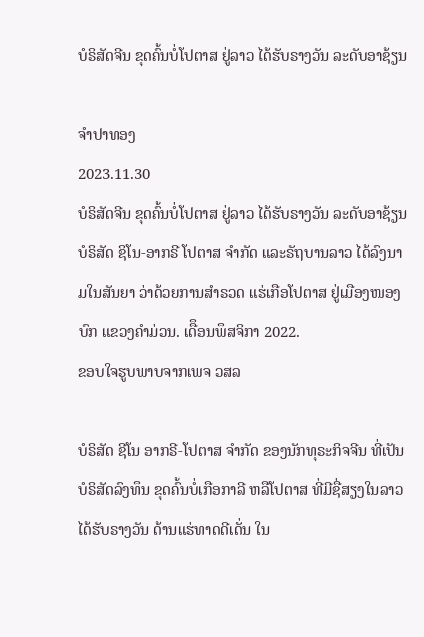ບໍຣິສັດຈີນ ຂຸດຄົ້ນບໍ່ໂປຕາສ ຢູ່ລາວ ໄດ້ຮັບຣາງວັນ ລະດັບອາຊ້ຽນ

ຈຳປາທອງ
2023.11.30
ບໍຣິສັດຈີນ ຂຸດຄົ້ນບໍ່ໂປຕາສ ຢູ່ລາວ ໄດ້ຮັບຣາງວັນ ລະດັບອາຊ້ຽນ ບໍຣິສັດ ຊິໂນ-ອາກຣີ ໂປຕາສ ຈຳກັດ ແລະຣັຖບານລາວ ໄດ້ລົງນາມໃນສັນຍາ ວ່າດ້ວຍການສຳຣວດ ແຮ່ເກືອໂປຕາສ ຢູ່ເມືອງໜອງບົກ ແຂວງຄຳມ່ວນ. ເດືຶອນພຶສຈິກາ 2022.
ຂອບໃຈຮູບພາບຈາກເພຈ ວສລ

ບໍຣິສັດ ຊີໂນ ອາກຣີ-ໂປຕາສ ຈໍາກັດ ຂອງນັກທຸຣະກິຈຈີນ ທີ່ເປັນບໍຣິສັດລົງທຶນ ຂຸດຄົ້ນບໍ່ເກືອກາລີ ຫລືໂປຕາສ ທີ່ມີຊື່ສຽງໃນລາວ ໄດ້ຮັບຣາງວັນ ດ້ານແຮ່ທາດດີເດັ່ນ ໃນ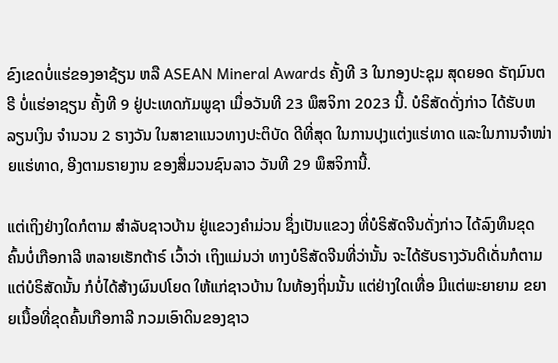ຂົງເຂດບໍ່ແຮ່ຂອງອາຊ້ຽນ ຫລື ASEAN Mineral Awards ຄັ້ງທີ 3 ໃນກອງປະຊຸມ ສຸດຍອດ ຣັຖມົນຕຣີ ບໍ່ແຮ່ອາຊຽນ ຄັ້ງທີ 9 ຢູ່ປະເທດກັມພູຊາ ເມື່ອວັນທີ 23 ພຶສຈິກາ 2023 ນີ້. ບໍຣິສັດດັ່ງກ່າວ ໄດ້ຮັບຫລຽນເງິນ ຈໍານວນ 2 ຣາງວັນ ໃນສາຂາແນວທາງປະຕິບັດ ດີທີ່ສຸດ ໃນການປຸງແຕ່ງແຮ່ທາດ ແລະໃນການຈໍາໜ່າຍແຮ່ທາດ, ອີງຕາມຣາຍງານ ຂອງສື່ມວນຊົນລາວ ວັນທີ 29 ພຶສຈິການີ້.

ແຕ່ເຖິງຢ່າງໃດກໍຕາມ ສໍາລັບຊາວບ້ານ ຢູ່ແຂວງຄໍາມ່ວນ ຊຶ່ງເປັນແຂວງ ທີ່ບໍຣິສັດຈີນດັ່ງກ່າວ ໄດ້ລົງທຶນຂຸດຄົ້ນບໍ່ເກືອກາລີ ຫລາຍເຮັກຕ້າຣ໌ ເວົ້າວ່າ ເຖິງແມ່ນວ່າ ທາງບໍຣິສັດຈີນທີ່ວ່ານັ້ນ ຈະໄດ້ຮັບຣາງວັນດີເດັ່ນກໍຕາມ ແຕ່ບໍຣິສັດນັ້ນ ກໍບໍ່ໄດ້ສ້າງຜົນປໂຍດ ໃຫ້ແກ່ຊາວບ້ານ ໃນທ້ອງຖິ່ນນັ້ນ ແຕ່ຢ່າງໃດເທື່ອ ມີແຕ່ພະຍາຍາມ ຂຍາຍເນື້ອທີ່ຂຸດຄົ້ນເກືອກາລີ ກວມເອົາດິນຂອງຊາວ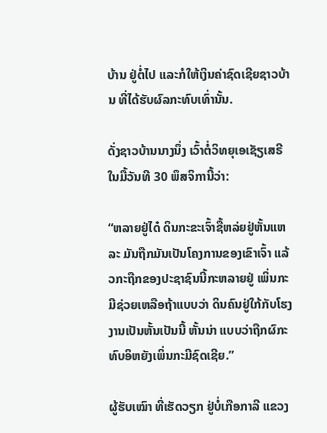ບ້ານ ຢູ່ຕໍ່ໄປ ແລະກໍໃຫ້ເງິນຄ່າຊົດເຊີຍຊາວບ້ານ ທີ່ໄດ້ຮັບຜົລກະທົບເທົ່ານັ້ນ.

ດັ່ງຊາວບ້ານນາງນຶ່ງ ເວົ້າຕໍ່ວິທຍຸເອເຊັຽເສຣີ ໃນມື້ວັນທີ 30 ພຶສຈິການີ້ວ່າ:

“ຫລາຍຢູ່ໄດ໋ ດິນກະຂະເຈົ້າຊື້ຫລ່ຍຢູ່ຫັ້ນແຫລະ ມັນຖືກມັນເປັນໂຄງການຂອງເຂົາເຈົ້າ ແລ້ວກະຖືກຂອງປະຊາຊົນນີ້ກະຫລາຍຢູ່ ເພິ່ນກະມີຊ່ວຍເຫລືອຖ້າແບບວ່າ ດິນຄົນຢູ່ໃກ້ກັບໂຮງງານເປັນຫັ້ນເປັນນີ້ ຫັ້ນນ່າ ແບບວ່າຖືກຜົກະທົບອິຫຍັງເພິ່ນກະມີຊົດເຊີຍ.”

ຜູ້ຮັບເໝົາ ທີ່ເຮັດວຽກ ຢູ່ບໍ່ເກືອກາລີ ແຂວງ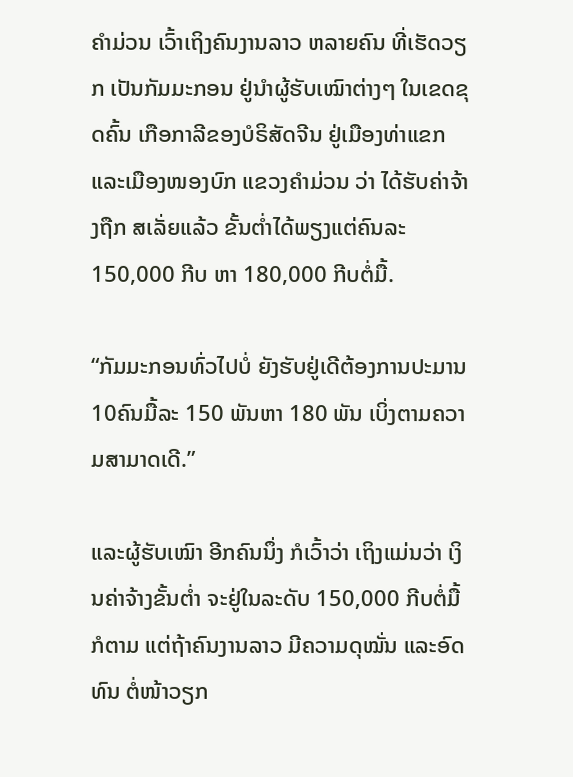ຄໍາມ່ວນ ເວົ້າເຖິງຄົນງານລາວ ຫລາຍຄົນ ທີ່ເຮັດວຽກ ເປັນກັມມະກອນ ຢູ່ນໍາຜູ້ຮັບເໝົາຕ່າງໆ ໃນເຂດຂຸດຄົ້ນ ເກືອກາລີຂອງບໍຣິສັດຈີນ ຢູ່ເມືອງທ່າແຂກ ແລະເມືອງໜອງບົກ ແຂວງຄໍາມ່ວນ ວ່າ ໄດ້ຮັບຄ່າຈ້າງຖືກ ສເລັ່ຍແລ້ວ ຂັ້ນຕໍ່າໄດ້ພຽງແຕ່ຄົນລະ 150,000 ກີບ ຫາ 180,000 ກີບຕໍ່ມື້.

“ກັມມະກອນທົ່ວໄປບໍ່ ຍັງຮັບຢູ່ເດີຕ້ອງການປະມານ 10ຄົນມື້ລະ 150 ພັນຫາ 180 ພັນ ເບິ່ງຕາມຄວາມສາມາດເດີ.”

ແລະຜູ້ຮັບເໝົາ ອີກຄົນນຶ່ງ ກໍເວົ້າວ່າ ເຖິງແມ່ນວ່າ ເງິນຄ່າຈ້າງຂັ້ນຕໍ່າ ຈະຢູ່ໃນລະດັບ 150,000 ກີບຕໍ່ມື້ກໍຕາມ ແຕ່ຖ້າຄົນງານລາວ ມີຄວາມດຸໝັ່ນ ແລະອົດທົນ ຕໍ່ໜ້າວຽກ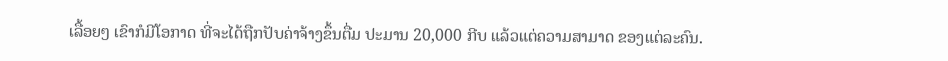ເລື້ອຍໆ ເຂົາກໍມີໂອກາດ ທີ່ຈະໄດ້ຖືກປັບຄ່າຈ້າງຂຶ້ນຕື່ມ ປະມານ 20,000 ກີບ ແລ້ວແຕ່ຄວາມສາມາດ ຂອງແຕ່ລະຄົນ.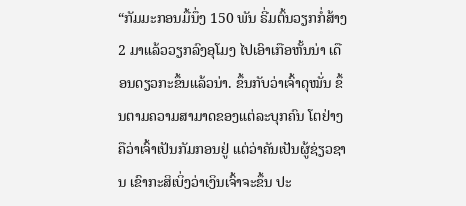“ກັມມະກອນມື້ນຶ່ງ 150 ພັນ ຣີ່ມຕົ້ນວຽກກໍ່ສ້າງ 2 ມາແລ້ວວຽກລົງອຸໂມງ ໄປເອົາເກືອຫັ້ນນ່າ ເດືອນດຽວກະຂຶ້ນແລ້ວນ່າ. ຂຶ້ນກັບວ່າເຈົ້າດຸໝັ່ນ ຂຶ້ນຕາມຄວາມສາມາດຂອງແຕ່ລະບຸກຄົນ ໂຕຢ່າງຄືວ່າເຈົ້າເປັນກັມກອນຢູ່ ແຕ່ວ່າຄັນເປັນຜູ້ຊ່ຽວຊານ ເຂົາກະສິເບິ່ງວ່າເງິນເຈົ້າຈະຂຶ້ນ ປະ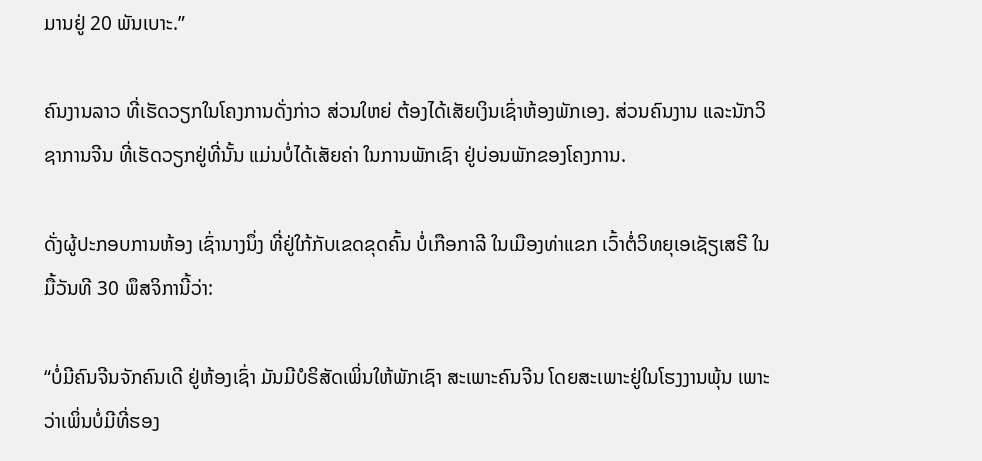ມານຢູ່ 20 ພັນເບາະ.”

ຄົນງານລາວ ທີ່ເຮັດວຽກໃນໂຄງການດັ່ງກ່າວ ສ່ວນໃຫຍ່ ຕ້ອງໄດ້ເສັຍເງິນເຊົ່າຫ້ອງພັກເອງ. ສ່ວນຄົນງານ ແລະນັກວິຊາການຈີນ ທີ່ເຮັດວຽກຢູ່ທີ່ນັ້ນ ແມ່ນບໍ່ໄດ້ເສັຍຄ່າ ໃນການພັກເຊົາ ຢູ່ບ່ອນພັກຂອງໂຄງການ.

ດັ່ງຜູ້ປະກອບການຫ້ອງ ເຊົ່ານາງນຶ່ງ ທີ່ຢູ່ໃກ້ກັບເຂດຂຸດຄົ້ນ ບໍ່ເກືອກາລີ ໃນເມືອງທ່າແຂກ ເວົ້າຕໍ່ວິທຍຸເອເຊັຽເສຣີ ໃນມື້ວັນທີ 30 ພຶສຈິການີ້ວ່າ:

“ບໍ່ມີຄົນຈີນຈັກຄົນເດີ ຢູ່ຫ້ອງເຊົ່າ ມັນມີບໍຣິສັດເພິ່ນໃຫ້ພັກເຊົາ ສະເພາະຄົນຈີນ ໂດຍສະເພາະຢູ່ໃນໂຮງງານພຸ້ນ ເພາະວ່າເພິ່ນບໍ່ມີທີ່ຮອງ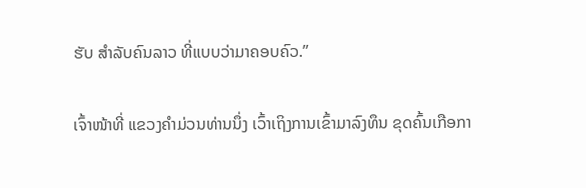ຮັບ ສໍາລັບຄົນລາວ ທີ່ແບບວ່າມາຄອບຄົວ.”

ເຈົ້າໜ້າທີ່ ແຂວງຄໍາມ່ວນທ່ານນຶ່ງ ເວົ້າເຖິງການເຂົ້າມາລົງທຶນ ຂຸດຄົ້ນເກືອກາ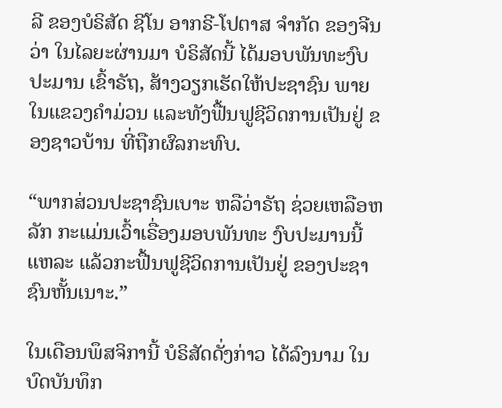ລີ ຂອງບໍຣິສັດ ຊີໂນ ອາກຣີ-ໂປຕາສ ຈໍາກັດ ຂອງຈີນວ່າ ໃນໄລຍະຜ່ານມາ ບໍຣິສັດນີ້ ໄດ້ມອບພັນທະງົບປະມານ ເຂົ້າຣັຖ, ສ້າງວຽກເຮັດໃຫ້ປະຊາຊົນ ພາຍໃນແຂວງຄໍາມ່ວນ ແລະທັງຟື້ນຟູຊີວິດການເປັນຢູ່ ຂອງຊາວບ້ານ ທີ່ຖືກຜົລກະທົບ.

“ພາກສ່ວນປະຊາຊົນເບາະ ຫລືວ່າຣັຖ ຊ່ວຍເຫລືອຫລັກ ກະແມ່ນເວົ້າເຣື່ອງມອບພັນທະ ງົບປະມານນີ້ແຫລະ ແລ້ວກະຟື້ນຟູຊີວິດການເປັນຢູ່ ຂອງປະຊາຊົນຫັ້ນເນາະ.”

ໃນເດືອນພຶສຈິການີ້ ບໍຣິສັດດັ່ງກ່າວ ໄດ້ລົງນາມ ໃນບົດບັນທຶກ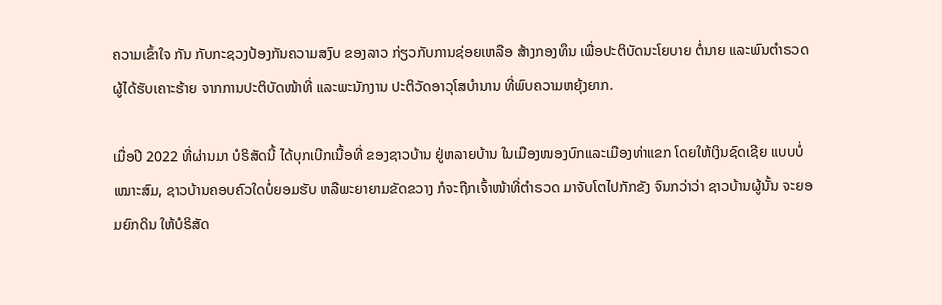ຄວາມເຂົ້າໃຈ ກັນ ກັບກະຊວງປ້ອງກັນຄວາມສງົບ ຂອງລາວ ກ່ຽວກັບການຊ່ອຍເຫລືອ ສ້າງກອງທຶນ ເພື່ອປະຕິບັດນະໂຍບາຍ ຕໍ່ນາຍ ແລະພົນຕໍາຣວດ ຜູ້ໄດ້ຮັບເຄາະຮ້າຍ ຈາກການປະຕິບັດໜ້າທີ່ ແລະພະນັກງານ ປະຕິວັດອາວຸໂສບໍານານ ທີ່ພົບຄວາມຫຍຸ້ງຍາກ.

ເມື່ອປີ 2022 ທີ່ຜ່ານມາ ບໍຣິສັດນີ້ ໄດ້ບຸກເບີກເນື້ອທີ່ ຂອງຊາວບ້ານ ຢູ່ຫລາຍບ້ານ ໃນເມືອງໜອງບົກແລະເມືອງທ່າແຂກ ໂດຍໃຫ້ເງິນຊົດເຊີຍ ແບບບໍ່ເໝາະສົມ, ຊາວບ້ານຄອບຄົວໃດບໍ່ຍອມຮັບ ຫລືພະຍາຍາມຂັດຂວາງ ກໍຈະຖືກເຈົ້າໜ້າທີ່ຕໍາຣວດ ມາຈັບໂຕໄປກັກຂັງ ຈົນກວ່າວ່າ ຊາວບ້ານຜູ້ນັ້ນ ຈະຍອມຍົກດິນ ໃຫ້ບໍຣິສັດ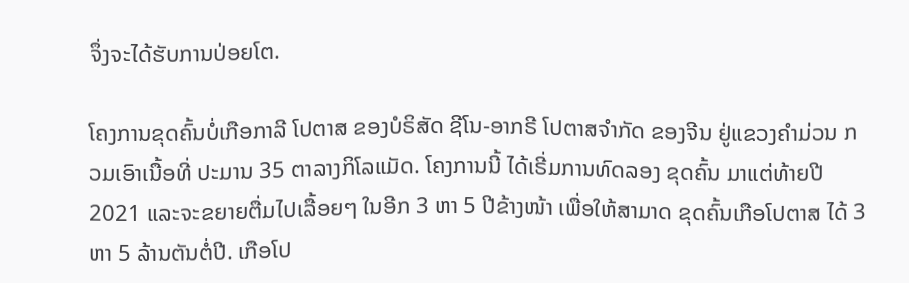ຈຶ່ງຈະໄດ້ຮັບການປ່ອຍໂຕ.

ໂຄງການຂຸດຄົ້ນບໍ່ເກືອກາລີ ໂປຕາສ ຂອງບໍຣິສັດ ຊີໂນ-ອາກຣີ ໂປຕາສຈໍາກັດ ຂອງຈີນ ຢູ່ແຂວງຄໍາມ່ວນ ກວມເອົາເນື້ອທີ່ ປະມານ 35 ຕາລາງກິໂລແມັດ. ໂຄງການນີ້ ໄດ້ເຣີ່ມການທົດລອງ ຂຸດຄົ້ນ ມາແຕ່ທ້າຍປີ 2021 ແລະຈະຂຍາຍຕື່ມໄປເລື້ອຍໆ ໃນອີກ 3 ຫາ 5 ປີຂ້າງໜ້າ ເພື່ອໃຫ້ສາມາດ ຂຸດຄົ້ນເກືອໂປຕາສ ໄດ້ 3 ຫາ 5 ລ້ານຕັນຕໍ່ປີ. ເກືອໂປ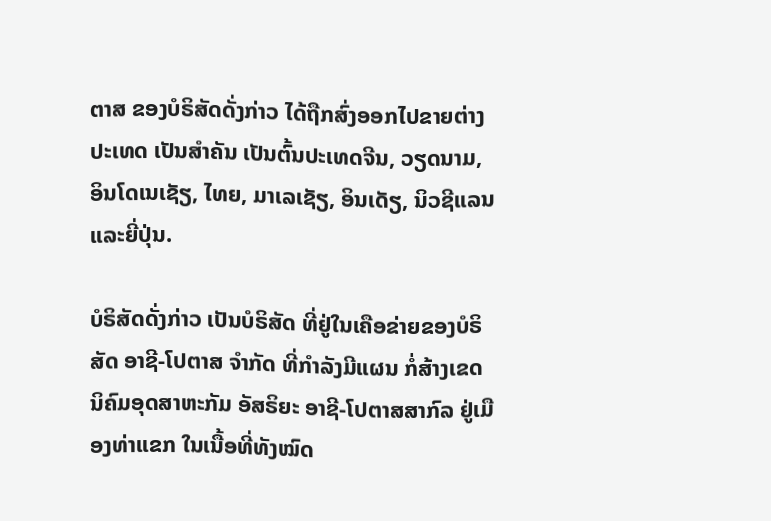ຕາສ ຂອງບໍຣິສັດດັ່ງກ່າວ ໄດ້ຖືກສົ່ງອອກໄປຂາຍຕ່າງປະເທດ ເປັນສໍາຄັນ ເປັນຕົ້ນປະເທດຈີນ, ວຽດນາມ, ອິນໂດເນເຊັຽ, ໄທຍ, ມາເລເຊັຽ, ອິນເດັຽ, ນິວຊີແລນ ແລະຍີ່ປຸ່ນ.

ບໍຣິສັດດັ່ງກ່າວ ເປັນບໍຣິສັດ ທີ່ຢູ່ໃນເຄືອຂ່າຍຂອງບໍຣິສັດ ອາຊີ-ໂປຕາສ ຈໍາກັດ ທີ່ກໍາລັງມີແຜນ ກໍ່ສ້າງເຂດນິຄົມອຸດສາຫະກັມ ອັສຣິຍະ ອາຊີ-ໂປຕາສສາກົລ ຢູ່ເມືອງທ່າແຂກ ໃນເນື້ອທີ່ທັງໝົດ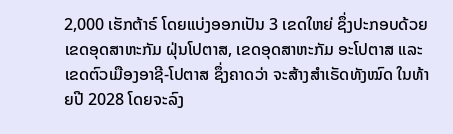2,000 ເຮັກຕ້າຣ໌ ໂດຍແບ່ງອອກເປັນ 3 ເຂດໃຫຍ່ ຊຶ່ງປະກອບດ້ວຍ ເຂດອຸດສາຫະກັມ ຝຸ່ນໂປຕາສ, ເຂດອຸດສາຫະກັມ ອະໂປຕາສ ແລະເຂດຕົວເມືອງອາຊີ-ໂປຕາສ ຊຶ່ງຄາດວ່າ ຈະສ້າງສໍາເຣັດທັງໝົດ ໃນທ້າຍປີ 2028 ໂດຍຈະລົງ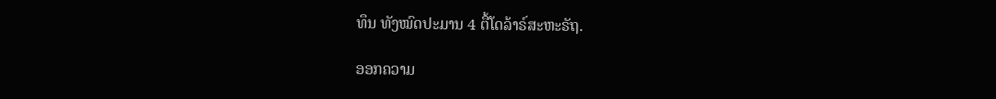ທຶນ ທັງໝົດປະມານ 4 ຕື້ໂດລ້າຣ໌ສະຫະຣັຖ.

ອອກຄວາມ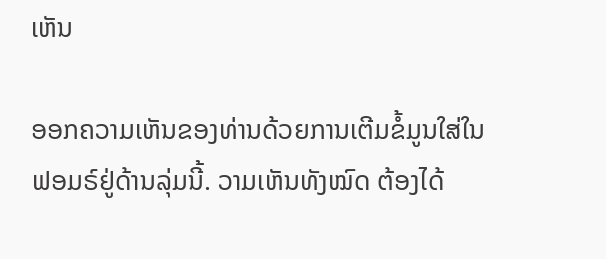ເຫັນ

ອອກຄວາມເຫັນຂອງທ່ານດ້ວຍການເຕີມຂໍ້ມູນໃສ່ໃນຟອມຣ໌ຢູ່ດ້ານລຸ່ມນີ້. ວາມເຫັນທັງໝົດ ຕ້ອງໄດ້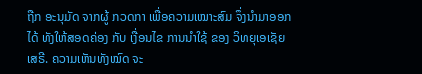ຖືກ ອະນຸມັດ ຈາກຜູ້ ກວດກາ ເພື່ອຄວາມເໝາະສົມ ຈຶ່ງນໍາມາອອກໄດ້ ທັງໃຫ້ສອດຄ່ອງ ກັບ ເງື່ອນໄຂ ການນຳໃຊ້ ຂອງ ວິທຍຸເອເຊັຍເສຣີ. ຄວາມເຫັນທັງໝົດ ຈະ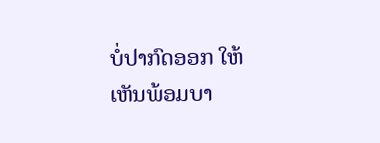ບໍ່ປາກົດອອກ ໃຫ້ເຫັນພ້ອມບາ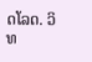ດໂລດ. ວິທ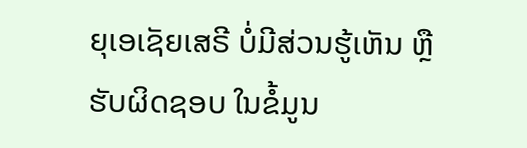ຍຸເອເຊັຍເສຣີ ບໍ່ມີສ່ວນຮູ້ເຫັນ ຫຼືຮັບຜິດຊອບ ໃນຂໍ້ມູນ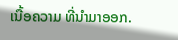ເນື້ອຄວາມ ທີ່ນໍາມາອອກ.